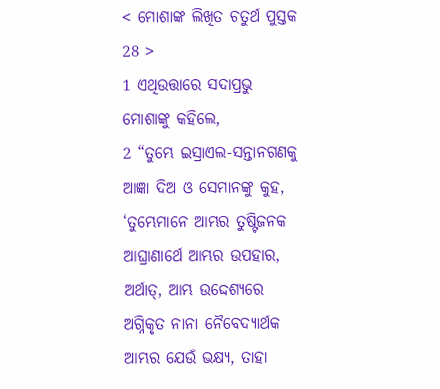< ମୋଶାଙ୍କ ଲିଖିତ ଚତୁର୍ଥ ପୁସ୍ତକ 28 >
1 ଏଥିଉତ୍ତାରେ ସଦାପ୍ରଭୁ ମୋଶାଙ୍କୁ କହିଲେ,
2 “ତୁମ୍ଭେ ଇସ୍ରାଏଲ-ସନ୍ତାନଗଣକୁ ଆଜ୍ଞା ଦିଅ ଓ ସେମାନଙ୍କୁ କୁହ, ‘ତୁମ୍ଭେମାନେ ଆମ୍ଭର ତୁଷ୍ଟିଜନକ ଆଘ୍ରାଣାର୍ଥେ ଆମ୍ଭର ଉପହାର, ଅର୍ଥାତ୍, ଆମ୍ଭ ଉଦ୍ଦେଶ୍ୟରେ ଅଗ୍ନିକୃତ ନାନା ନୈବେଦ୍ୟାର୍ଥକ ଆମ୍ଭର ଯେଉଁ ଭକ୍ଷ୍ୟ, ତାହା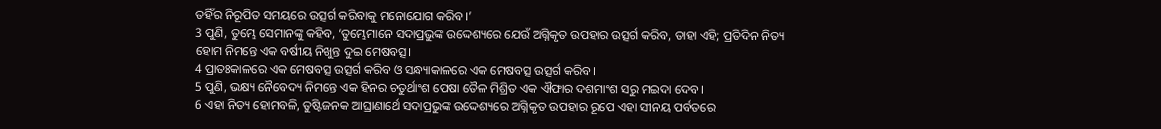ତହିଁର ନିରୂପିତ ସମୟରେ ଉତ୍ସର୍ଗ କରିବାକୁ ମନୋଯୋଗ କରିବ।’
3 ପୁଣି, ତୁମ୍ଭେ ସେମାନଙ୍କୁ କହିବ, ‘ତୁମ୍ଭେମାନେ ସଦାପ୍ରଭୁଙ୍କ ଉଦ୍ଦେଶ୍ୟରେ ଯେଉଁ ଅଗ୍ନିକୃତ ଉପହାର ଉତ୍ସର୍ଗ କରିବ, ତାହା ଏହି; ପ୍ରତିଦିନ ନିତ୍ୟ ହୋମ ନିମନ୍ତେ ଏକ ବର୍ଷୀୟ ନିଖୁନ୍ତ ଦୁଇ ମେଷବତ୍ସ।
4 ପ୍ରାତଃକାଳରେ ଏକ ମେଷବତ୍ସ ଉତ୍ସର୍ଗ କରିବ ଓ ସନ୍ଧ୍ୟାକାଳରେ ଏକ ମେଷବତ୍ସ ଉତ୍ସର୍ଗ କରିବ।
5 ପୁଣି, ଭକ୍ଷ୍ୟ ନୈବେଦ୍ୟ ନିମନ୍ତେ ଏକ ହିନର ଚତୁର୍ଥାଂଶ ପେଷା ତୈଳ ମିଶ୍ରିତ ଏକ ଐଫାର ଦଶମାଂଶ ସରୁ ମଇଦା ଦେବ।
6 ଏହା ନିତ୍ୟ ହୋମବଳି, ତୁଷ୍ଟିଜନକ ଆଘ୍ରାଣାର୍ଥେ ସଦାପ୍ରଭୁଙ୍କ ଉଦ୍ଦେଶ୍ୟରେ ଅଗ୍ନିକୃତ ଉପହାର ରୂପେ ଏହା ସୀନୟ ପର୍ବତରେ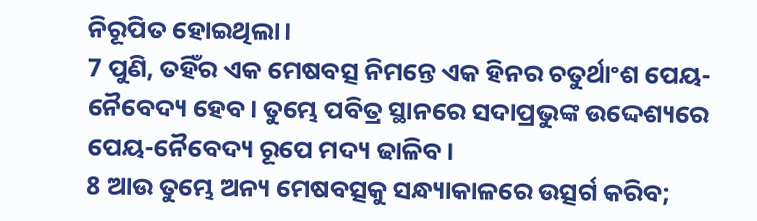ନିରୂପିତ ହୋଇଥିଲା।
7 ପୁଣି, ତହିଁର ଏକ ମେଷବତ୍ସ ନିମନ୍ତେ ଏକ ହିନର ଚତୁର୍ଥାଂଶ ପେୟ-ନୈବେଦ୍ୟ ହେବ। ତୁମ୍ଭେ ପବିତ୍ର ସ୍ଥାନରେ ସଦାପ୍ରଭୁଙ୍କ ଉଦ୍ଦେଶ୍ୟରେ ପେୟ-ନୈବେଦ୍ୟ ରୂପେ ମଦ୍ୟ ଢାଳିବ।
8 ଆଉ ତୁମ୍ଭେ ଅନ୍ୟ ମେଷବତ୍ସକୁ ସନ୍ଧ୍ୟାକାଳରେ ଉତ୍ସର୍ଗ କରିବ;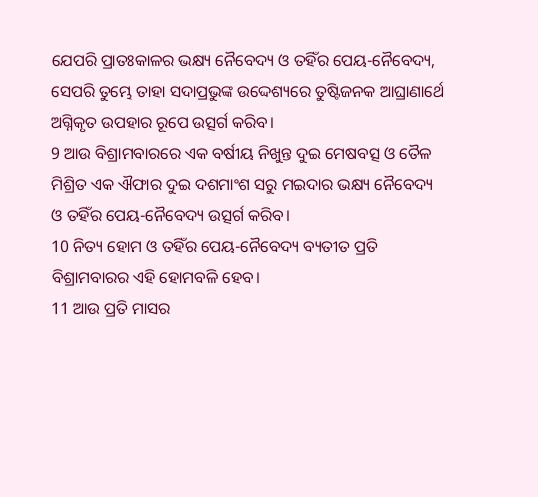ଯେପରି ପ୍ରାତଃକାଳର ଭକ୍ଷ୍ୟ ନୈବେଦ୍ୟ ଓ ତହିଁର ପେୟ-ନୈବେଦ୍ୟ, ସେପରି ତୁମ୍ଭେ ତାହା ସଦାପ୍ରଭୁଙ୍କ ଉଦ୍ଦେଶ୍ୟରେ ତୁଷ୍ଟିଜନକ ଆଘ୍ରାଣାର୍ଥେ ଅଗ୍ନିକୃତ ଉପହାର ରୂପେ ଉତ୍ସର୍ଗ କରିବ।
9 ଆଉ ବିଶ୍ରାମବାରରେ ଏକ ବର୍ଷୀୟ ନିଖୁନ୍ତ ଦୁଇ ମେଷବତ୍ସ ଓ ତୈଳ ମିଶ୍ରିତ ଏକ ଐଫାର ଦୁଇ ଦଶମାଂଶ ସରୁ ମଇଦାର ଭକ୍ଷ୍ୟ ନୈବେଦ୍ୟ ଓ ତହିଁର ପେୟ-ନୈବେଦ୍ୟ ଉତ୍ସର୍ଗ କରିବ।
10 ନିତ୍ୟ ହୋମ ଓ ତହିଁର ପେୟ-ନୈବେଦ୍ୟ ବ୍ୟତୀତ ପ୍ରତି ବିଶ୍ରାମବାରର ଏହି ହୋମବଳି ହେବ।
11 ଆଉ ପ୍ରତି ମାସର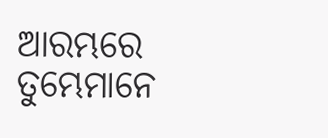ଆରମ୍ଭରେ ତୁମ୍ଭେମାନେ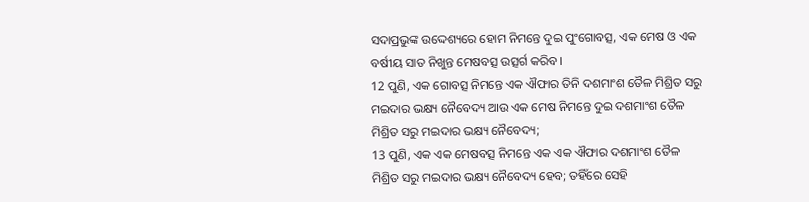ସଦାପ୍ରଭୁଙ୍କ ଉଦ୍ଦେଶ୍ୟରେ ହୋମ ନିମନ୍ତେ ଦୁଇ ପୁଂଗୋବତ୍ସ, ଏକ ମେଷ ଓ ଏକ ବର୍ଷୀୟ ସାତ ନିଖୁନ୍ତ ମେଷବତ୍ସ ଉତ୍ସର୍ଗ କରିବ।
12 ପୁଣି, ଏକ ଗୋବତ୍ସ ନିମନ୍ତେ ଏକ ଐଫାର ତିନି ଦଶମାଂଶ ତୈଳ ମିଶ୍ରିତ ସରୁ ମଇଦାର ଭକ୍ଷ୍ୟ ନୈବେଦ୍ୟ ଆଉ ଏକ ମେଷ ନିମନ୍ତେ ଦୁଇ ଦଶମାଂଶ ତୈଳ ମିଶ୍ରିତ ସରୁ ମଇଦାର ଭକ୍ଷ୍ୟ ନୈବେଦ୍ୟ;
13 ପୁଣି, ଏକ ଏକ ମେଷବତ୍ସ ନିମନ୍ତେ ଏକ ଏକ ଐଫାର ଦଶମାଂଶ ତୈଳ ମିଶ୍ରିତ ସରୁ ମଇଦାର ଭକ୍ଷ୍ୟ ନୈବେଦ୍ୟ ହେବ; ତହିଁରେ ସେହି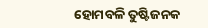ହୋମବଳି ତୁଷ୍ଟିଜନକ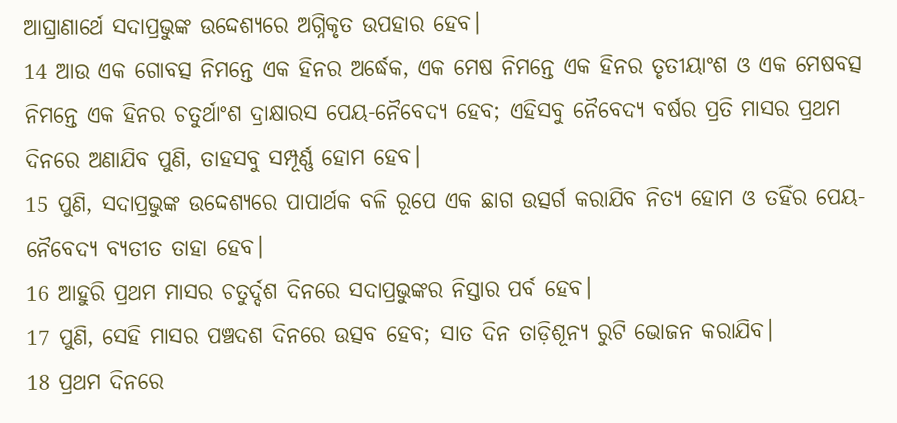ଆଘ୍ରାଣାର୍ଥେ ସଦାପ୍ରଭୁଙ୍କ ଉଦ୍ଦେଶ୍ୟରେ ଅଗ୍ନିକୃତ ଉପହାର ହେବ।
14 ଆଉ ଏକ ଗୋବତ୍ସ ନିମନ୍ତେ ଏକ ହିନର ଅର୍ଦ୍ଧେକ, ଏକ ମେଷ ନିମନ୍ତେ ଏକ ହିନର ତୃତୀୟାଂଶ ଓ ଏକ ମେଷବତ୍ସ ନିମନ୍ତେ ଏକ ହିନର ଚତୁର୍ଥାଂଶ ଦ୍ରାକ୍ଷାରସ ପେୟ-ନୈବେଦ୍ୟ ହେବ; ଏହିସବୁ ନୈବେଦ୍ୟ ବର୍ଷର ପ୍ରତି ମାସର ପ୍ରଥମ ଦିନରେ ଅଣାଯିବ ପୁଣି, ତାହସବୁ ସମ୍ପୂର୍ଣ୍ଣ ହୋମ ହେବ।
15 ପୁଣି, ସଦାପ୍ରଭୁଙ୍କ ଉଦ୍ଦେଶ୍ୟରେ ପାପାର୍ଥକ ବଳି ରୂପେ ଏକ ଛାଗ ଉତ୍ସର୍ଗ କରାଯିବ ନିତ୍ୟ ହୋମ ଓ ତହିଁର ପେୟ-ନୈବେଦ୍ୟ ବ୍ୟତୀତ ତାହା ହେବ।
16 ଆହୁରି ପ୍ରଥମ ମାସର ଚତୁର୍ଦ୍ଦଶ ଦିନରେ ସଦାପ୍ରଭୁଙ୍କର ନିସ୍ତାର ପର୍ବ ହେବ।
17 ପୁଣି, ସେହି ମାସର ପଞ୍ଚଦଶ ଦିନରେ ଉତ୍ସବ ହେବ; ସାତ ଦିନ ତାଡ଼ିଶୂନ୍ୟ ରୁଟି ଭୋଜନ କରାଯିବ।
18 ପ୍ରଥମ ଦିନରେ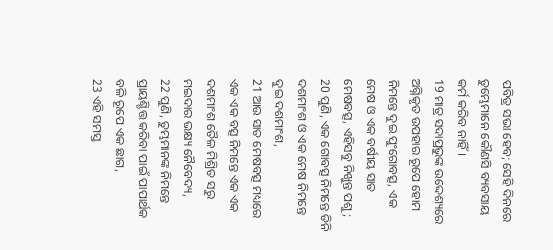ପବିତ୍ର ସଭା ହେବ; ସେହି ଦିନରେ ତୁମ୍ଭେମାନେ କୌଣସି ବ୍ୟବସାୟ କର୍ମ କରିବ ନାହିଁ।
19 ମାତ୍ର ସଦାପ୍ରଭୁଙ୍କ ଉଦ୍ଦେଶ୍ୟରେ ଅଗ୍ନିକୃତ ଉପହାର ରୂପେ ହୋମ ନିମନ୍ତେ ଦୁଇ ପୁଂଗୋବତ୍ସ, ଏକ ମେଷ ଓ ଏକ ବର୍ଷୀୟ ସାତ ମେଷବତ୍ସ, ଏହିସବୁ ନିଖୁନ୍ତ ପଶୁ;
20 ପୁଣି, ଏକ ଗୋବତ୍ସ ନିମନ୍ତେ ତିନି ଦଶମାଂଶ ଓ ଏକ ମେଷ ନିମନ୍ତେ ଦୁଇ ଦଶମାଂଶ,
21 ଆଉ ସାତ ମେଷବତ୍ସ ମଧ୍ୟରେ ଏକ ଏକ ବତ୍ସ ନିମନ୍ତେ ଏକ ଏକ ଦଶମାଂଶ ତୈଳ ମିଶ୍ରିତ ସରୁ ମଇଦାର ଭକ୍ଷ୍ୟ ନୈବେଦ୍ୟ,
22 ପୁଣି, ତୁମ୍ଭମାନଙ୍କ ନିମନ୍ତେ ପ୍ରାୟଶ୍ଚିତ୍ତ କରିବା ପାଇଁ ପାପାର୍ଥକ ବଳି ରୂପେ ଏକ ଛାଗ,
23 ଏହି ସମସ୍ତ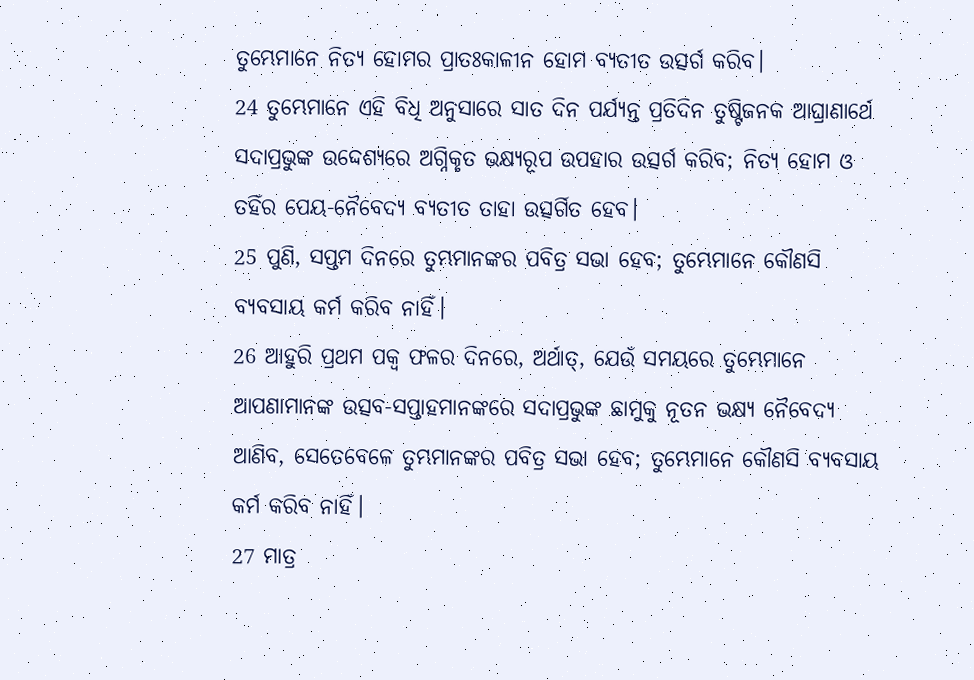ତୁମ୍ଭେମାନେ ନିତ୍ୟ ହୋମର ପ୍ରାତଃକାଳୀନ ହୋମ ବ୍ୟତୀତ ଉତ୍ସର୍ଗ କରିବ।
24 ତୁମ୍ଭେମାନେ ଏହି ବିଧି ଅନୁସାରେ ସାତ ଦିନ ପର୍ଯ୍ୟନ୍ତ ପ୍ରତିଦିନ ତୁଷ୍ଟିଜନକ ଆଘ୍ରାଣାର୍ଥେ ସଦାପ୍ରଭୁଙ୍କ ଉଦ୍ଦେଶ୍ୟରେ ଅଗ୍ନିକୃତ ଭକ୍ଷ୍ୟରୂପ ଉପହାର ଉତ୍ସର୍ଗ କରିବ; ନିତ୍ୟ ହୋମ ଓ ତହିଁର ପେୟ-ନୈବେଦ୍ୟ ବ୍ୟତୀତ ତାହା ଉତ୍ସର୍ଗିତ ହେବ।
25 ପୁଣି, ସପ୍ତମ ଦିନରେ ତୁମ୍ଭମାନଙ୍କର ପବିତ୍ର ସଭା ହେବ; ତୁମ୍ଭେମାନେ କୌଣସି ବ୍ୟବସାୟ କର୍ମ କରିବ ନାହିଁ।
26 ଆହୁରି ପ୍ରଥମ ପକ୍ୱ ଫଳର ଦିନରେ, ଅର୍ଥାତ୍, ଯେଉଁ ସମୟରେ ତୁମ୍ଭେମାନେ ଆପଣାମାନଙ୍କ ଉତ୍ସବ-ସପ୍ତାହମାନଙ୍କରେ ସଦାପ୍ରଭୁଙ୍କ ଛାମୁକୁ ନୂତନ ଭକ୍ଷ୍ୟ ନୈବେଦ୍ୟ ଆଣିବ, ସେତେବେଳେ ତୁମ୍ଭମାନଙ୍କର ପବିତ୍ର ସଭା ହେବ; ତୁମ୍ଭେମାନେ କୌଣସି ବ୍ୟବସାୟ କର୍ମ କରିବ ନାହିଁ।
27 ମାତ୍ର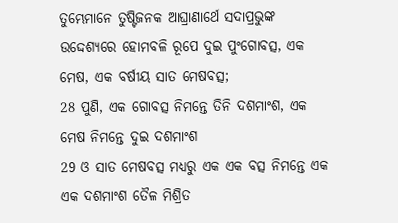ତୁମ୍ଭେମାନେ ତୁଷ୍ଟିଜନକ ଆଘ୍ରାଣାର୍ଥେ ସଦାପ୍ରଭୁଙ୍କ ଉଦ୍ଦେଶ୍ୟରେ ହୋମବଳି ରୂପେ ଦୁଇ ପୁଂଗୋବତ୍ସ, ଏକ ମେଷ, ଏକ ବର୍ଷୀୟ ସାତ ମେଷବତ୍ସ;
28 ପୁଣି, ଏକ ଗୋବତ୍ସ ନିମନ୍ତେ ତିନି ଦଶମାଂଶ, ଏକ ମେଷ ନିମନ୍ତେ ଦୁଇ ଦଶମାଂଶ
29 ଓ ସାତ ମେଷବତ୍ସ ମଧ୍ୟରୁ ଏକ ଏକ ବତ୍ସ ନିମନ୍ତେ ଏକ ଏକ ଦଶମାଂଶ ତୈଳ ମିଶ୍ରିତ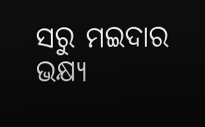ସରୁ ମଇଦାର ଭକ୍ଷ୍ୟ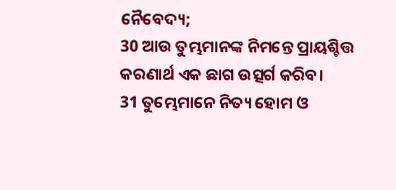ନୈବେଦ୍ୟ;
30 ଆଉ ତୁମ୍ଭମାନଙ୍କ ନିମନ୍ତେ ପ୍ରାୟଶ୍ଚିତ୍ତ କରଣାର୍ଥ ଏକ ଛାଗ ଉତ୍ସର୍ଗ କରିବ।
31 ତୁମ୍ଭେମାନେ ନିତ୍ୟ ହୋମ ଓ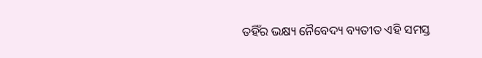ତହିଁର ଭକ୍ଷ୍ୟ ନୈବେଦ୍ୟ ବ୍ୟତୀତ ଏହି ସମସ୍ତ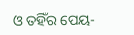ଓ ତହିଁର ପେୟ-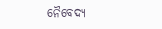ନୈବେଦ୍ୟ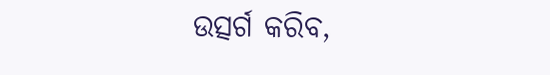ଉତ୍ସର୍ଗ କରିବ,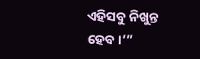ଏହିସବୁ ନିଖୁନ୍ତ ହେବ।’”